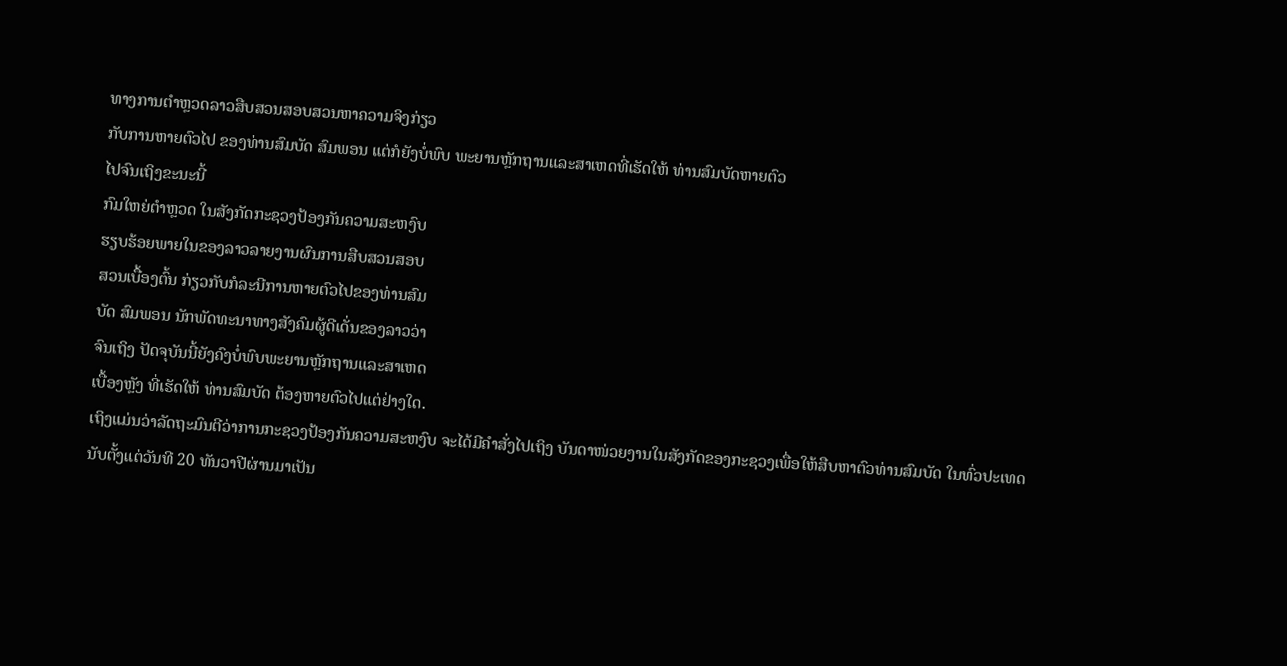ທາງການຕໍາຫຼວດລາວສືບສວນສອບສວນຫາຄວາມຈິງກ່ຽວ
ກັບການຫາຍຕົວໄປ ຂອງທ່ານສົມບັດ ສົມພອນ ແຕ່ກໍຍັງບໍ່ພົບ ພະຍານຫຼັກຖານແລະສາເຫດທີ່ເຮັດໃຫ້ ທ່ານສົມບັດຫາຍຕົວ
ໄປຈົນເຖິງຂະນະນີ້
ກົມໃຫຍ່ຕໍາຫຼວດ ໃນສັງກັດກະຊວງປ້ອງກັນຄວາມສະຫງົບ
ຮຽບຮ້ອຍພາຍໃນຂອງລາວລາຍງານຜົນການສືບສວນສອບ
ສວນເບື້ອງຕົ້ນ ກ່ຽວກັບກໍລະນີການຫາຍຕົວໄປຂອງທ່ານສົມ
ບັດ ສົມພອນ ນັກພັດທະນາທາງສັງຄົມຜູ້ດີເດັ່ນຂອງລາວວ່າ
ຈົນເຖິງ ປັດຈຸບັນນີ້ຍັງຄົງບໍ່ພົບພະຍານຫຼັກຖານແລະສາເຫດ
ເບື້ອງຫຼັງ ທີ່ເຮັດໃຫ້ ທ່ານສົມບັດ ຕ້ອງຫາຍຕົວໄປແຕ່ຢ່າງໃດ.
ເຖິງແມ່ນວ່າລັດຖະມົນຕີວ່າການກະຊວງປ້ອງກັນຄວາມສະຫງົບ ຈະໄດ້ມີຄໍາສັ່ງໄປເຖິງ ບັນດາໜ່ວຍງານໃນສັງກັດຂອງກະຊວງເພື່ອໃຫ້ສືບຫາຕົວທ່ານສົມບັດ ໃນທົ່ວປະເທດ ນັບຕັ້ງແຕ່ວັນທີ 20 ທັນວາປີຜ່ານມາເປັນ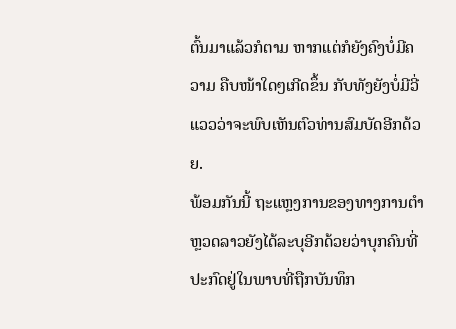ຕົ້ນມາແລ້ວກໍຕາມ ຫາກແຕ່ກໍຍັງຄົງບໍ່ມີຄວາມ ຄືບໜ້າໃດໆເກີດຂຶ້ນ ກັບທັງຍັງບໍ່ມີວີ່ແວວວ່າຈະພົບເຫັນຕົວທ່ານສົມບັດອີກດ້ວຍ.
ພ້ອມກັນນີ້ ຖະແຫຼງການຂອງທາງການຕໍາຫຼວດລາວຍັງໄດ້ລະບຸອີກດ້ວຍວ່າບຸກຄົນທີ່
ປະກົດຢູ່ໃນພາບທີ່ຖືກບັນທຶກ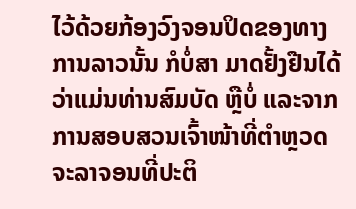ໄວ້ດ້ວຍກ້ອງວົງຈອນປິດຂອງທາງການລາວນັ້ນ ກໍບໍ່ສາ ມາດຢັ້ງຢືນໄດ້ວ່າແມ່ນທ່ານສົມບັດ ຫຼືບໍ່ ແລະຈາກການສອບສວນເຈົ້າໜ້າທີ່ຕໍາຫຼວດ
ຈະລາຈອນທີ່ປະຕິ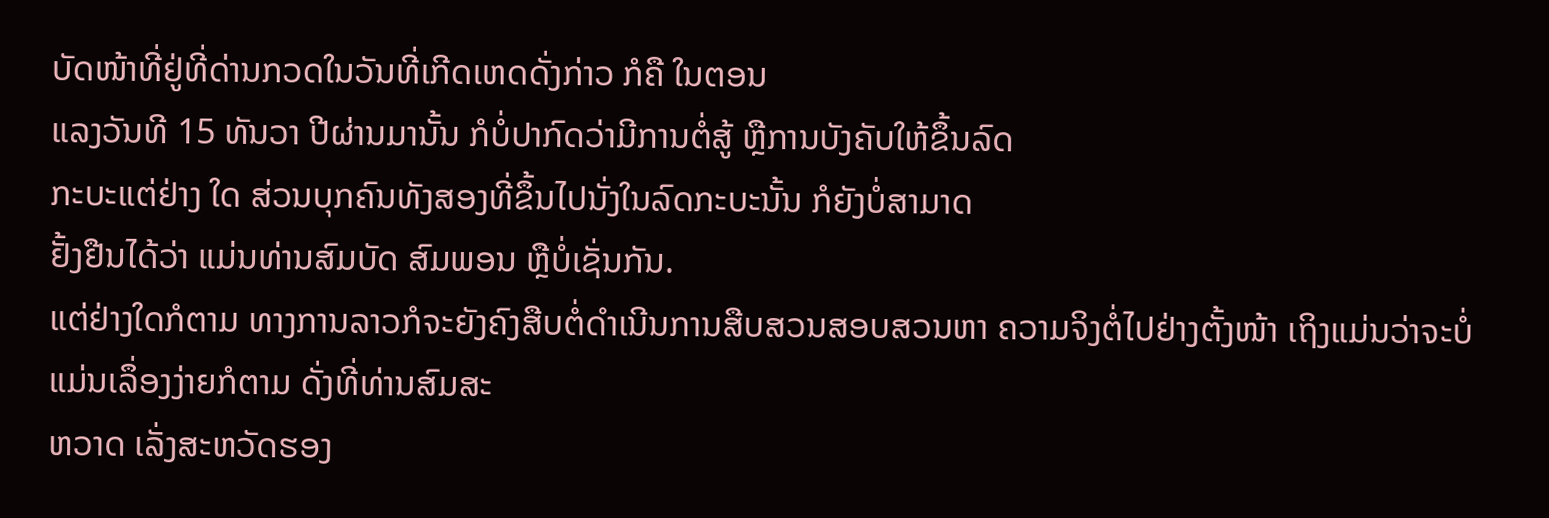ບັດໜ້າທີ່ຢູ່ທີ່ດ່ານກວດໃນວັນທີ່ເກີດເຫດດັ່ງກ່າວ ກໍຄື ໃນຕອນ
ແລງວັນທີ 15 ທັນວາ ປີຜ່ານມານັ້ນ ກໍບໍ່ປາກົດວ່າມີການຕໍ່ສູ້ ຫຼືການບັງຄັບໃຫ້ຂຶ້ນລົດ
ກະບະແຕ່ຢ່າງ ໃດ ສ່ວນບຸກຄົນທັງສອງທີ່ຂຶ້ນໄປນັ່ງໃນລົດກະບະນັ້ນ ກໍຍັງບໍ່ສາມາດ
ຢັ້ງຢືນໄດ້ວ່າ ແມ່ນທ່ານສົມບັດ ສົມພອນ ຫຼືບໍ່ເຊັ່ນກັນ.
ແຕ່ຢ່າງໃດກໍຕາມ ທາງການລາວກໍຈະຍັງຄົງສືບຕໍ່ດໍາເນີນການສືບສວນສອບສວນຫາ ຄວາມຈິງຕໍ່ໄປຢ່າງຕັ້ງໜ້າ ເຖິງແມ່ນວ່າຈະບໍ່ແມ່ນເລຶ່ອງງ່າຍກໍຕາມ ດັ່ງທີ່ທ່ານສົມສະ
ຫວາດ ເລັ່ງສະຫວັດຮອງ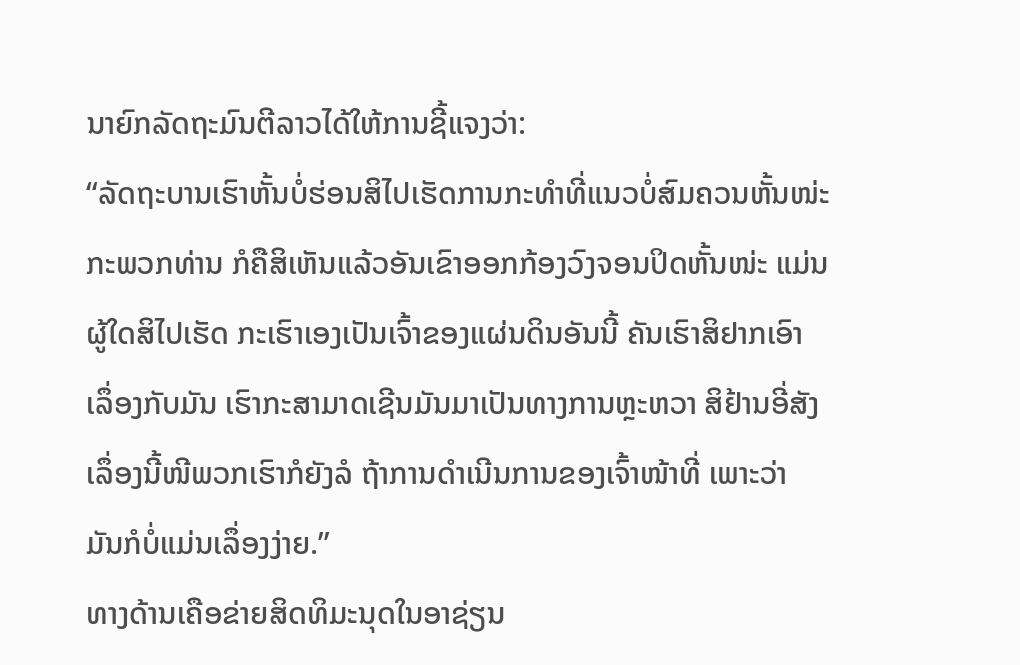ນາຍົກລັດຖະມົນຕີລາວໄດ້ໃຫ້ການຊີ້ແຈງວ່າ:
“ລັດຖະບານເຮົາຫັ້ນບໍ່ຮ່ອນສິໄປເຮັດການກະທໍາທີ່ແນວບໍ່ສົມຄວນຫັ້ນໜ່ະ
ກະພວກທ່ານ ກໍຄືສິເຫັນແລ້ວອັນເຂົາອອກກ້ອງວົງຈອນປິດຫັ້ນໜ່ະ ແມ່ນ
ຜູ້ໃດສິໄປເຮັດ ກະເຮົາເອງເປັນເຈົ້າຂອງແຜ່ນດິນອັນນີ້ ຄັນເຮົາສິຢາກເອົາ
ເລຶ່ອງກັບມັນ ເຮົາກະສາມາດເຊີນມັນມາເປັນທາງການຫຼະຫວາ ສິຢ້ານອີ່ສັງ
ເລຶ່ອງນີ້ໜີພວກເຮົາກໍຍັງລໍ ຖ້າການດໍາເນີນການຂອງເຈົ້າໜ້າທີ່ ເພາະວ່າ
ມັນກໍບໍ່ແມ່ນເລຶ່ອງງ່າຍ.”
ທາງດ້ານເຄືອຂ່າຍສິດທິມະນຸດໃນອາຊ່ຽນ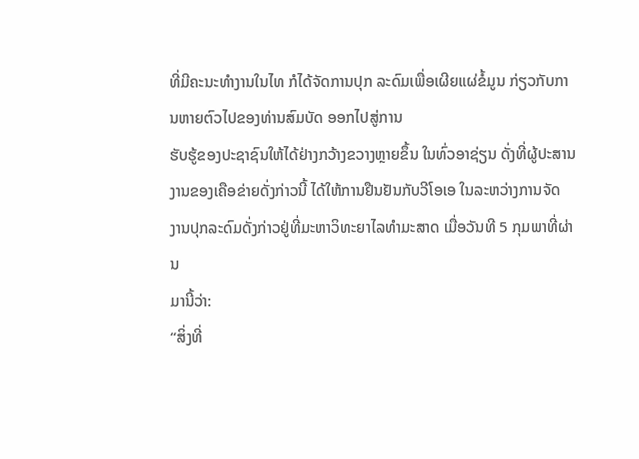ທີ່ມີຄະນະທໍາງານໃນໄທ ກໍໄດ້ຈັດການປຸກ ລະດົມເພື່ອເຜີຍແຜ່ຂໍ້ມູນ ກ່ຽວກັບການຫາຍຕົວໄປຂອງທ່ານສົມບັດ ອອກໄປສູ່ການ
ຮັບຮູ້ຂອງປະຊາຊົນໃຫ້ໄດ້ຢ່າງກວ້າງຂວາງຫຼາຍຂຶ້ນ ໃນທົ່ວອາຊ່ຽນ ດັ່ງທີ່ຜູ້ປະສານ
ງານຂອງເຄືອຂ່າຍດັ່ງກ່າວນີ້ ໄດ້ໃຫ້ການຢືນຢັນກັບວີໂອເອ ໃນລະຫວ່າງການຈັດ
ງານປຸກລະດົມດັ່ງກ່າວຢູ່ທີ່ມະຫາວິທະຍາໄລທໍາມະສາດ ເມື່ອວັນທີ 5 ກຸມພາທີ່ຜ່ານ
ມານີ້ວ່າ:
“ສິ່ງທີ່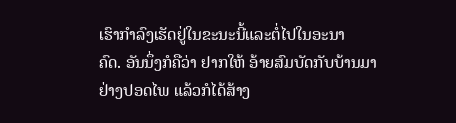ເຮົາກໍາລົງເຮັດຢູ່ໃນຂະນະນີ້ແລະຕໍ່ໄປໃນອະນາ
ຄົດ. ອັນນຶ່ງກໍຄືວ່າ ຢາກໃຫ້ ອ້າຍສົມບັດກັບບ້ານມາ
ຢ່າງປອດໄພ ແລ້ວກໍໄດ້ສ້າງ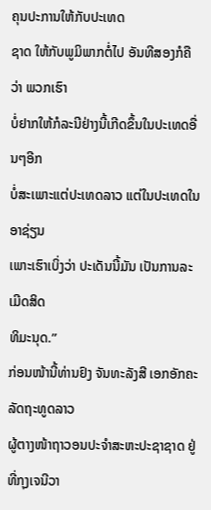ຄຸນປະການໃຫ້ກັບປະເທດ
ຊາດ ໃຫ້ກັບພູມິພາກຕໍ່ໄປ ອັນທີສອງກໍຄືວ່າ ພວກເຮົາ
ບໍ່ຢາກໃຫ້ກໍລະນີຢ່າງນີ້ເກີດຂຶ້ນໃນປະເທດອື່ນໆອີກ
ບໍ່ສະເພາະແຕ່ປະເທດລາວ ແຕ່ໃນປະເທດໃນອາຊ່ຽນ
ເພາະເຮົາເບິ່ງວ່າ ປະເດັນນີ້ມັນ ເປັນການລະເມີດສິດ
ທິມະນຸດ.”
ກ່ອນໜ້ານີ້ທ່ານຢົງ ຈັນທະລັງສີ ເອກອັກຄະລັດຖະທູດລາວ
ຜູ້ຕາງໜ້າຖາວອນປະຈໍາສະຫະປະຊາຊາດ ຢູ່ທີ່ກຸງເຈນີວາ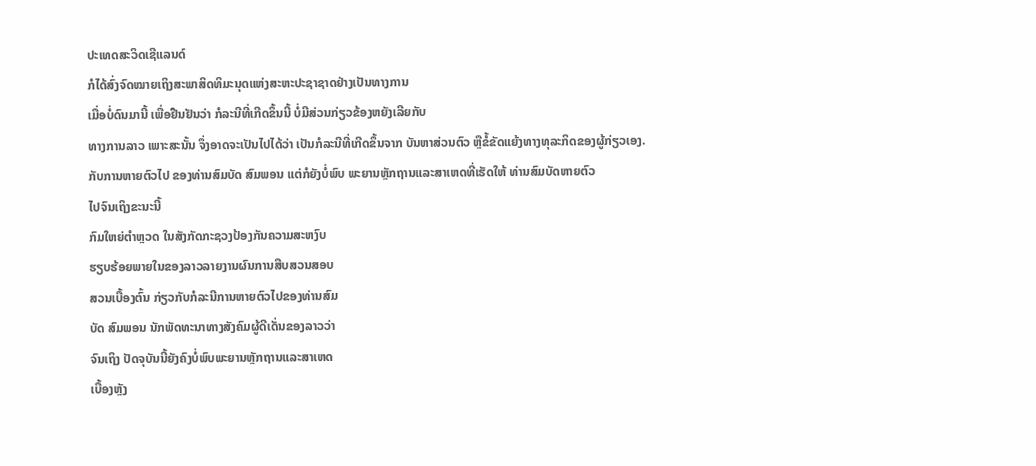ປະເທດສະວິດເຊີແລນດ໌
ກໍໄດ້ສົ່ງຈົດໝາຍເຖິງສະພາສິດທິມະນຸດແຫ່ງສະຫະປະຊາຊາດຢ່າງເປັນທາງການ
ເມື່ອບໍ່ດົນມານີ້ ເພື່ອຢືນຢັນວ່າ ກໍລະນີທີ່ເກີດຂຶ້ນນີ້ ບໍ່ມີສ່ວນກ່ຽວຂ້ອງຫຍັງເລີຍກັບ
ທາງການລາວ ເພາະສະນັ້ນ ຈຶ່ງອາດຈະເປັນໄປໄດ້ວ່າ ເປັນກໍລະນີທີ່ເກີດຂຶ້ນຈາກ ບັນຫາສ່ວນຕົວ ຫຼືຂໍ້ຂັດແຍ້ງທາງທຸລະກິດຂອງຜູ້ກ່ຽວເອງ.
ກັບການຫາຍຕົວໄປ ຂອງທ່ານສົມບັດ ສົມພອນ ແຕ່ກໍຍັງບໍ່ພົບ ພະຍານຫຼັກຖານແລະສາເຫດທີ່ເຮັດໃຫ້ ທ່ານສົມບັດຫາຍຕົວ
ໄປຈົນເຖິງຂະນະນີ້
ກົມໃຫຍ່ຕໍາຫຼວດ ໃນສັງກັດກະຊວງປ້ອງກັນຄວາມສະຫງົບ
ຮຽບຮ້ອຍພາຍໃນຂອງລາວລາຍງານຜົນການສືບສວນສອບ
ສວນເບື້ອງຕົ້ນ ກ່ຽວກັບກໍລະນີການຫາຍຕົວໄປຂອງທ່ານສົມ
ບັດ ສົມພອນ ນັກພັດທະນາທາງສັງຄົມຜູ້ດີເດັ່ນຂອງລາວວ່າ
ຈົນເຖິງ ປັດຈຸບັນນີ້ຍັງຄົງບໍ່ພົບພະຍານຫຼັກຖານແລະສາເຫດ
ເບື້ອງຫຼັງ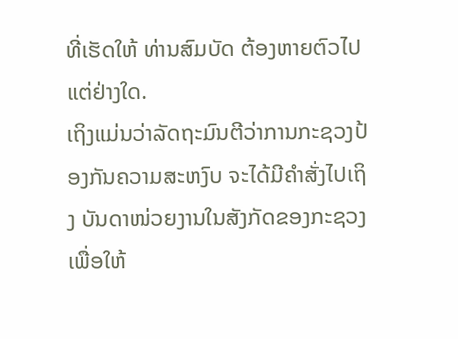ທີ່ເຮັດໃຫ້ ທ່ານສົມບັດ ຕ້ອງຫາຍຕົວໄປແຕ່ຢ່າງໃດ.
ເຖິງແມ່ນວ່າລັດຖະມົນຕີວ່າການກະຊວງປ້ອງກັນຄວາມສະຫງົບ ຈະໄດ້ມີຄໍາສັ່ງໄປເຖິງ ບັນດາໜ່ວຍງານໃນສັງກັດຂອງກະຊວງເພື່ອໃຫ້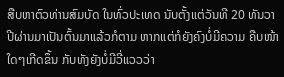ສືບຫາຕົວທ່ານສົມບັດ ໃນທົ່ວປະເທດ ນັບຕັ້ງແຕ່ວັນທີ 20 ທັນວາປີຜ່ານມາເປັນຕົ້ນມາແລ້ວກໍຕາມ ຫາກແຕ່ກໍຍັງຄົງບໍ່ມີຄວາມ ຄືບໜ້າໃດໆເກີດຂຶ້ນ ກັບທັງຍັງບໍ່ມີວີ່ແວວວ່າ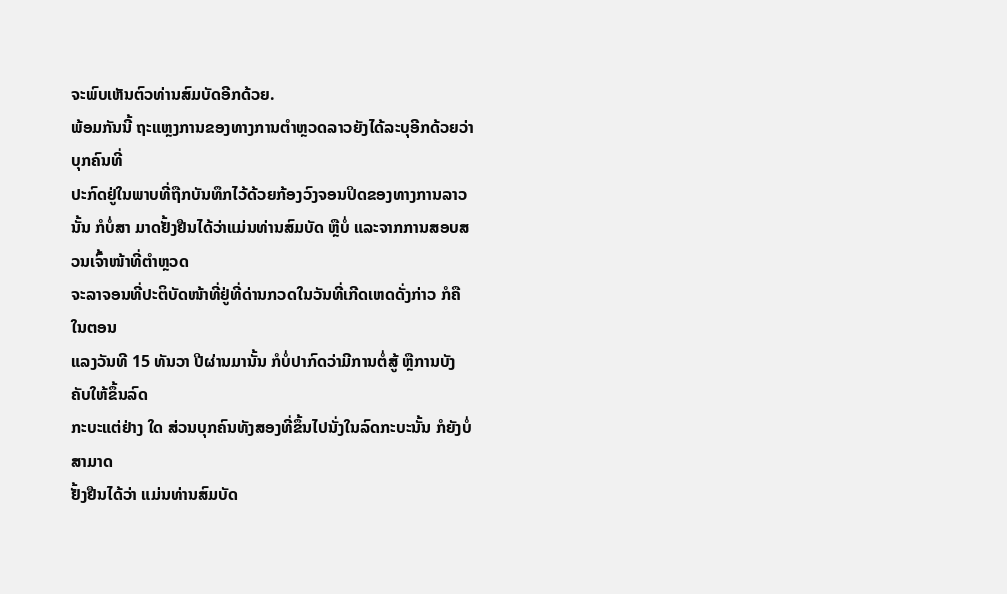ຈະພົບເຫັນຕົວທ່ານສົມບັດອີກດ້ວຍ.
ພ້ອມກັນນີ້ ຖະແຫຼງການຂອງທາງການຕໍາຫຼວດລາວຍັງໄດ້ລະບຸອີກດ້ວຍວ່າບຸກຄົນທີ່
ປະກົດຢູ່ໃນພາບທີ່ຖືກບັນທຶກໄວ້ດ້ວຍກ້ອງວົງຈອນປິດຂອງທາງການລາວນັ້ນ ກໍບໍ່ສາ ມາດຢັ້ງຢືນໄດ້ວ່າແມ່ນທ່ານສົມບັດ ຫຼືບໍ່ ແລະຈາກການສອບສວນເຈົ້າໜ້າທີ່ຕໍາຫຼວດ
ຈະລາຈອນທີ່ປະຕິບັດໜ້າທີ່ຢູ່ທີ່ດ່ານກວດໃນວັນທີ່ເກີດເຫດດັ່ງກ່າວ ກໍຄື ໃນຕອນ
ແລງວັນທີ 15 ທັນວາ ປີຜ່ານມານັ້ນ ກໍບໍ່ປາກົດວ່າມີການຕໍ່ສູ້ ຫຼືການບັງຄັບໃຫ້ຂຶ້ນລົດ
ກະບະແຕ່ຢ່າງ ໃດ ສ່ວນບຸກຄົນທັງສອງທີ່ຂຶ້ນໄປນັ່ງໃນລົດກະບະນັ້ນ ກໍຍັງບໍ່ສາມາດ
ຢັ້ງຢືນໄດ້ວ່າ ແມ່ນທ່ານສົມບັດ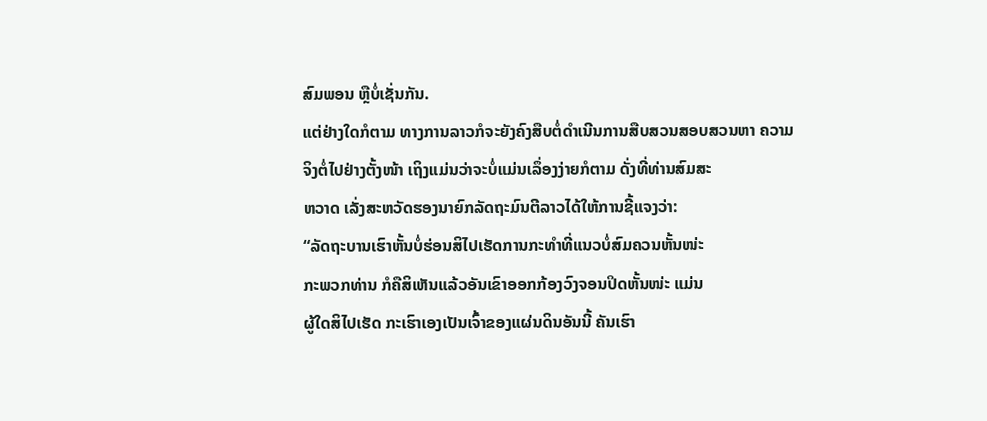ສົມພອນ ຫຼືບໍ່ເຊັ່ນກັນ.
ແຕ່ຢ່າງໃດກໍຕາມ ທາງການລາວກໍຈະຍັງຄົງສືບຕໍ່ດໍາເນີນການສືບສວນສອບສວນຫາ ຄວາມຈິງຕໍ່ໄປຢ່າງຕັ້ງໜ້າ ເຖິງແມ່ນວ່າຈະບໍ່ແມ່ນເລຶ່ອງງ່າຍກໍຕາມ ດັ່ງທີ່ທ່ານສົມສະ
ຫວາດ ເລັ່ງສະຫວັດຮອງນາຍົກລັດຖະມົນຕີລາວໄດ້ໃຫ້ການຊີ້ແຈງວ່າ:
“ລັດຖະບານເຮົາຫັ້ນບໍ່ຮ່ອນສິໄປເຮັດການກະທໍາທີ່ແນວບໍ່ສົມຄວນຫັ້ນໜ່ະ
ກະພວກທ່ານ ກໍຄືສິເຫັນແລ້ວອັນເຂົາອອກກ້ອງວົງຈອນປິດຫັ້ນໜ່ະ ແມ່ນ
ຜູ້ໃດສິໄປເຮັດ ກະເຮົາເອງເປັນເຈົ້າຂອງແຜ່ນດິນອັນນີ້ ຄັນເຮົາ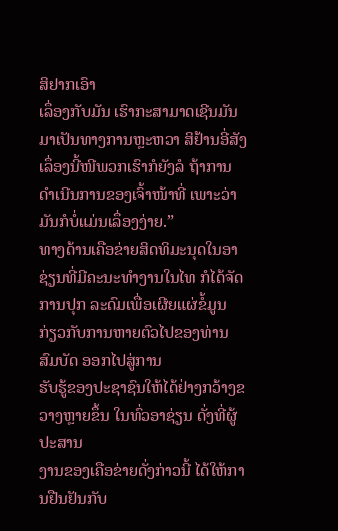ສິຢາກເອົາ
ເລຶ່ອງກັບມັນ ເຮົາກະສາມາດເຊີນມັນມາເປັນທາງການຫຼະຫວາ ສິຢ້ານອີ່ສັງ
ເລຶ່ອງນີ້ໜີພວກເຮົາກໍຍັງລໍ ຖ້າການດໍາເນີນການຂອງເຈົ້າໜ້າທີ່ ເພາະວ່າ
ມັນກໍບໍ່ແມ່ນເລຶ່ອງງ່າຍ.”
ທາງດ້ານເຄືອຂ່າຍສິດທິມະນຸດໃນອາຊ່ຽນທີ່ມີຄະນະທໍາງານໃນໄທ ກໍໄດ້ຈັດການປຸກ ລະດົມເພື່ອເຜີຍແຜ່ຂໍ້ມູນ ກ່ຽວກັບການຫາຍຕົວໄປຂອງທ່ານສົມບັດ ອອກໄປສູ່ການ
ຮັບຮູ້ຂອງປະຊາຊົນໃຫ້ໄດ້ຢ່າງກວ້າງຂວາງຫຼາຍຂຶ້ນ ໃນທົ່ວອາຊ່ຽນ ດັ່ງທີ່ຜູ້ປະສານ
ງານຂອງເຄືອຂ່າຍດັ່ງກ່າວນີ້ ໄດ້ໃຫ້ການຢືນຢັນກັບ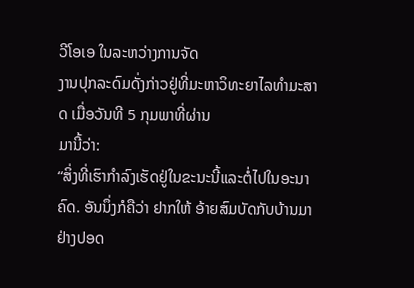ວີໂອເອ ໃນລະຫວ່າງການຈັດ
ງານປຸກລະດົມດັ່ງກ່າວຢູ່ທີ່ມະຫາວິທະຍາໄລທໍາມະສາດ ເມື່ອວັນທີ 5 ກຸມພາທີ່ຜ່ານ
ມານີ້ວ່າ:
“ສິ່ງທີ່ເຮົາກໍາລົງເຮັດຢູ່ໃນຂະນະນີ້ແລະຕໍ່ໄປໃນອະນາ
ຄົດ. ອັນນຶ່ງກໍຄືວ່າ ຢາກໃຫ້ ອ້າຍສົມບັດກັບບ້ານມາ
ຢ່າງປອດ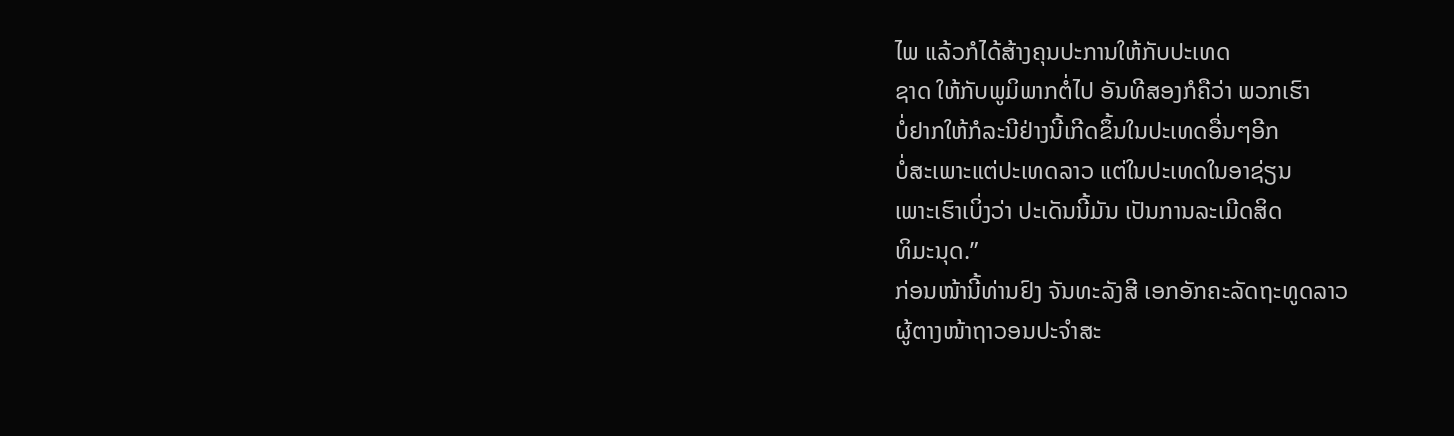ໄພ ແລ້ວກໍໄດ້ສ້າງຄຸນປະການໃຫ້ກັບປະເທດ
ຊາດ ໃຫ້ກັບພູມິພາກຕໍ່ໄປ ອັນທີສອງກໍຄືວ່າ ພວກເຮົາ
ບໍ່ຢາກໃຫ້ກໍລະນີຢ່າງນີ້ເກີດຂຶ້ນໃນປະເທດອື່ນໆອີກ
ບໍ່ສະເພາະແຕ່ປະເທດລາວ ແຕ່ໃນປະເທດໃນອາຊ່ຽນ
ເພາະເຮົາເບິ່ງວ່າ ປະເດັນນີ້ມັນ ເປັນການລະເມີດສິດ
ທິມະນຸດ.”
ກ່ອນໜ້ານີ້ທ່ານຢົງ ຈັນທະລັງສີ ເອກອັກຄະລັດຖະທູດລາວ
ຜູ້ຕາງໜ້າຖາວອນປະຈໍາສະ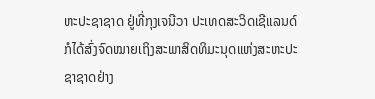ຫະປະຊາຊາດ ຢູ່ທີ່ກຸງເຈນີວາ ປະເທດສະວິດເຊີແລນດ໌
ກໍໄດ້ສົ່ງຈົດໝາຍເຖິງສະພາສິດທິມະນຸດແຫ່ງສະຫະປະຊາຊາດຢ່າງ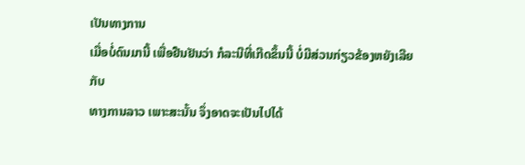ເປັນທາງການ
ເມື່ອບໍ່ດົນມານີ້ ເພື່ອຢືນຢັນວ່າ ກໍລະນີທີ່ເກີດຂຶ້ນນີ້ ບໍ່ມີສ່ວນກ່ຽວຂ້ອງຫຍັງເລີຍກັບ
ທາງການລາວ ເພາະສະນັ້ນ ຈຶ່ງອາດຈະເປັນໄປໄດ້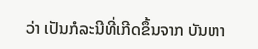ວ່າ ເປັນກໍລະນີທີ່ເກີດຂຶ້ນຈາກ ບັນຫາ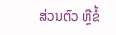ສ່ວນຕົວ ຫຼືຂໍ້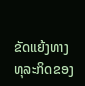ຂັດແຍ້ງທາງທຸລະກິດຂອງ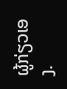ຜູ້ກ່ຽວເອງ.